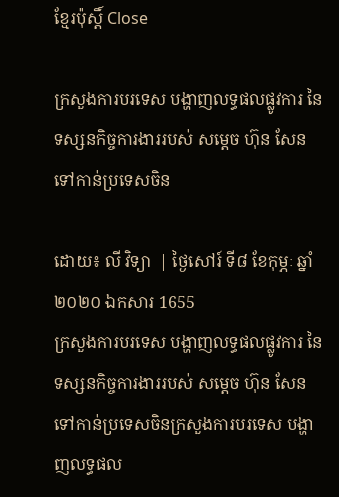ខ្មែរប៉ុស្ដិ៍ Close

ក្រសួងការបរទេស បង្ហាញលទ្ធផលផ្លូវការ នៃទស្សនកិច្ចការងាររបស់ សម្តេច ហ៊ុន សែន ទៅកាន់ប្រទេសចិន

ដោយ៖ លី វិទ្យា  | ថ្ងៃសៅរ៍ ទី៨ ខែកុម្ភៈ ឆ្នាំ២០២០ ឯកសារ 1655
ក្រសួងការបរទេស បង្ហាញលទ្ធផលផ្លូវការ នៃទស្សនកិច្ចការងាររបស់ សម្តេច ហ៊ុន សែន ទៅកាន់ប្រទេសចិនក្រសួងការបរទេស បង្ហាញលទ្ធផល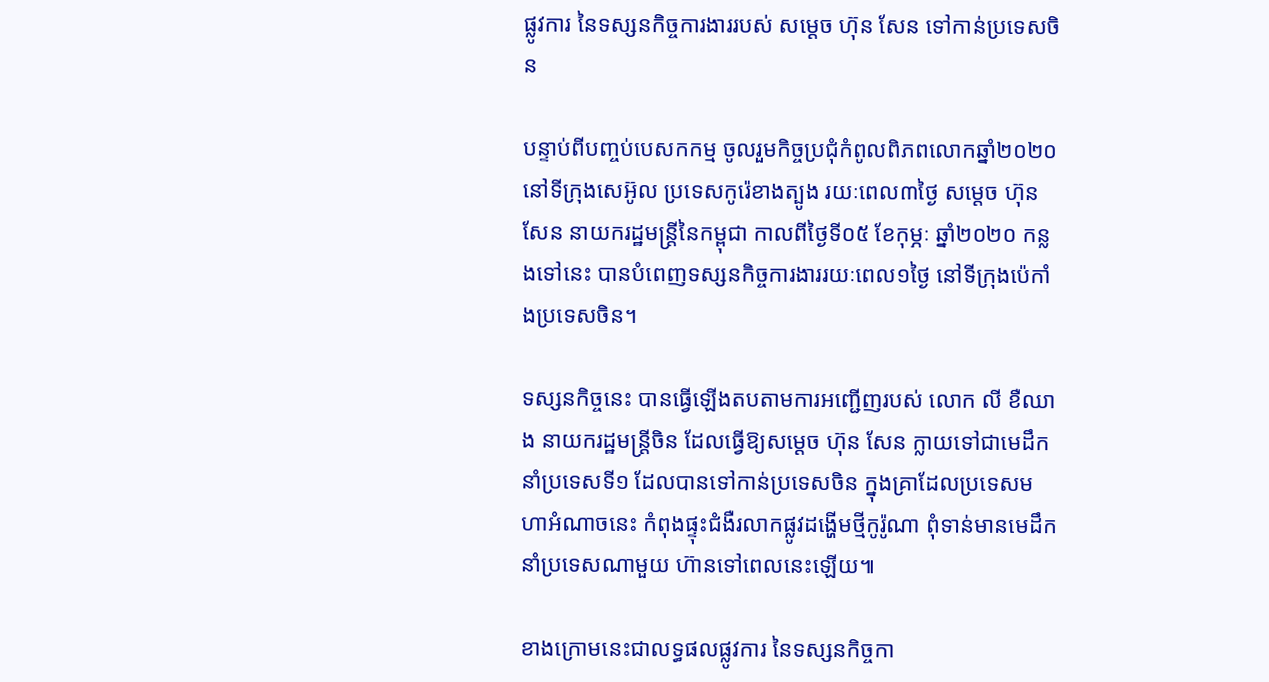ផ្លូវការ នៃទស្សនកិច្ចការងាររបស់ សម្តេច ហ៊ុន សែន ទៅកាន់ប្រទេសចិន

បន្ទាប់ពីបញ្ចប់បេសកកម្ម ចូលរួមកិច្ចប្រជុំកំពូលពិភពលោកឆ្នាំ២០២០ នៅទីក្រុងសេអ៊ូល ប្រទេសកូរ៉េខាងត្បូង រយៈពេល៣ថ្ងៃ សម្តេច ហ៊ុន សែន នាយករដ្ឋមន្រ្តីនៃកម្ពុជា កាលពីថ្ងៃទី០៥ ខែកុម្ភៈ ឆ្នាំ២០២០ កន្លងទៅនេះ បានបំពេញទស្សនកិច្ចការងាររយៈពេល១ថ្ងៃ នៅទីក្រុងប៉េកាំងប្រទេសចិន។

ទស្សនកិច្ចនេះ បានធ្វើឡើងតបតាមការអញ្ជើញរបស់ លោក លី ខឺឈាង នាយករដ្ឋមន្រ្តីចិន ដែលធ្វើឱ្យសម្តេច ហ៊ុន សែន ក្លាយទៅជាមេដឹកនាំប្រទេសទី១ ដែលបានទៅកាន់ប្រទេសចិន ក្នុងគ្រាដែលប្រទេសមហាអំណាចនេះ កំពុងផ្ទុះជំងឺរលាកផ្លូវដង្ហើមថ្មីកូរ៉ូណា ពុំទាន់មានមេដឹកនាំប្រទេសណាមួយ ហ៊ានទៅពេលនេះឡើយ៕

ខាងក្រោមនេះជាលទ្ធផលផ្លូវការ នៃទស្សនកិច្ចកា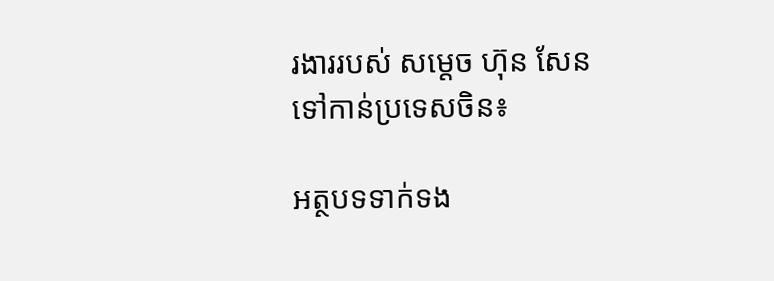រងាររបស់ សម្តេច ហ៊ុន សែន ទៅកាន់ប្រទេសចិន៖

អត្ថបទទាក់ទង